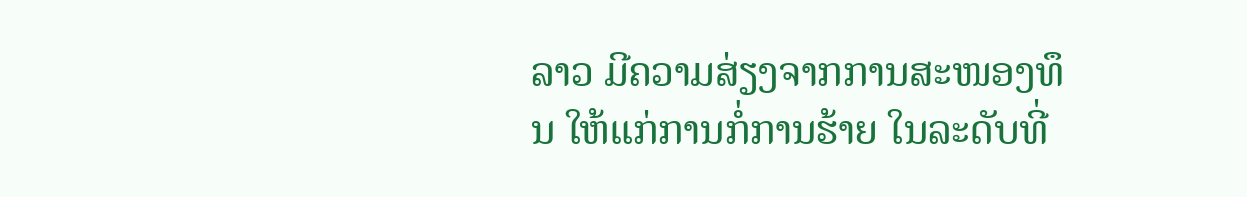ລາວ ມີຄວາມສ່ຽງຈາກການສະໜອງທຶນ ໃຫ້ແກ່ການກໍ່ການຮ້າຍ ໃນລະດັບທີ່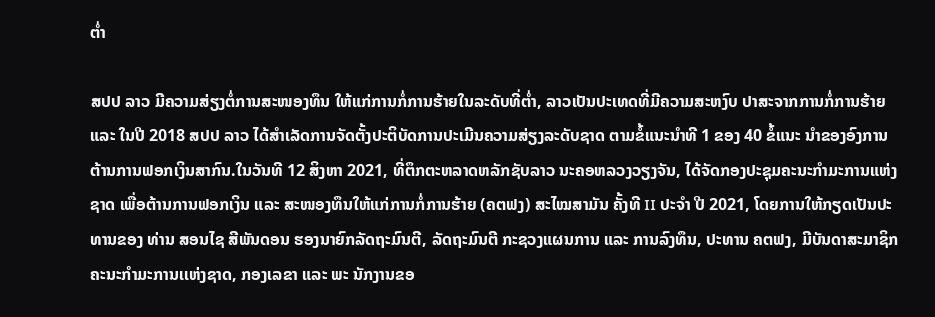ຕ່ຳ

ສປປ ລາວ ມີຄວາມສ່ຽງຕໍ່ການສະໜອງທຶນ ໃຫ້ແກ່ການກໍ່ການຮ້າຍໃນລະດັບທີ່ຕ່ຳ, ລາວເປັນປະເທດທີ່ມີຄວາມສະຫງົບ ປາສະຈາກການກໍ່ການຮ້າຍ ແລະ ໃນປີ 2018 ສປປ ລາວ ໄດ້ສໍາເລັດການຈັດຕັ້ງປະຕິບັດການປະເມີນຄວາມສ່ຽງລະດັບຊາດ ຕາມຂໍ້ແນະນຳທີ 1 ຂອງ 40 ຂໍ້ແນະ ນຳຂອງອົງການຕ້ານການຟອກເງິນສາກົນ.ໃນວັນທີ 12 ສິງຫາ 2021, ທີ່ຕຶກຕະຫລາດຫລັກຊັບລາວ ນະຄອຫລວງວຽງຈັນ, ໄດ້ຈັດກອງປະຊຸມຄະນະກຳມະການແຫ່ງຊາດ ເພື່ອຕ້ານການຟອກເງິນ ແລະ ສະໜອງທຶນໃຫ້ແກ່ການກໍ່ການຮ້າຍ (ຄຕຟງ) ສະໄໝສາມັນ ຄັ້ງທີ II ປະຈໍາ ປີ 2021, ໂດຍການໃຫ້ກຽດເປັນປະທານຂອງ ທ່ານ ສອນໄຊ ສີພັນດອນ ຮອງນາຍົກລັດຖະມົນຕີ, ລັດຖະມົນຕີ ກະຊວງແຜນການ ແລະ ການລົງທຶນ, ປະທານ ຄຕຟງ, ມີບັນດາສະມາຊິກຄະນະກໍາມະການເເຫ່ງຊາດ, ກອງເລຂາ ແລະ ພະ ນັກງານຂອ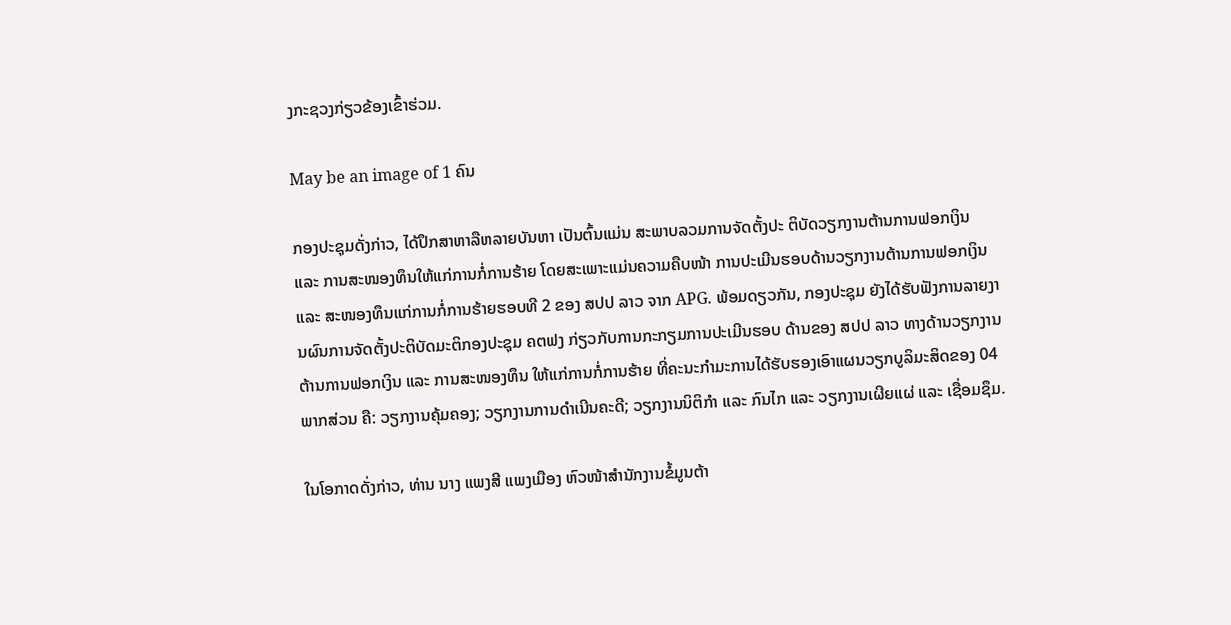ງກະຊວງກ່ຽວຂ້ອງເຂົ້າຮ່ວມ.

May be an image of 1 ຄົນ

ກອງປະຊຸມດັ່ງກ່າວ, ໄດ້ປຶກສາຫາລືຫລາຍບັນຫາ ເປັນຕົ້ນແມ່ນ ສະພາບລວມການຈັດຕັ້ງປະ ຕິບັດວຽກງານຕ້ານການຟອກເງິນ ແລະ ການສະໜອງທຶນໃຫ້ແກ່ການກໍ່ການຮ້າຍ ໂດຍສະເພາະແມ່ນຄວາມຄືບໜ້າ ການປະເມີນຮອບດ້ານວຽກງານຕ້ານການຟອກເງິນ ແລະ ສະໜອງທຶນແກ່ການກໍ່ການຮ້າຍຮອບທີ 2 ຂອງ ສປປ ລາວ ຈາກ APG. ພ້ອມດຽວກັນ, ກອງປະຊຸມ ຍັງໄດ້ຮັບຟັງການລາຍງານຜົນການຈັດຕັ້ງປະຕິບັດມະຕິກອງປະຊຸມ ຄຕຟງ ກ່ຽວກັບການກະກຽມການປະເມີນຮອບ ດ້ານຂອງ ສປປ ລາວ ທາງດ້ານວຽກງານຕ້ານການຟອກເງິນ ແລະ ການສະໜອງທຶນ ໃຫ້ແກ່ການກໍ່ການຮ້າຍ ທີ່ຄະນະກຳມະການໄດ້ຮັບຮອງເອົາແຜນວຽກບູລິມະສິດຂອງ 04 ພາກສ່ວນ ຄື: ວຽກງານຄຸ້ມຄອງ; ວຽກງານການດຳເນີນຄະດີ; ວຽກງານນິຕິກຳ ແລະ ກົນໄກ ແລະ ວຽກງານເຜີຍແຜ່ ແລະ ເຊື່ອມຊຶມ.

ໃນໂອກາດດັ່ງກ່າວ, ທ່ານ ນາງ ແພງສີ ແພງເມືອງ ຫົວໜ້າສຳນັກງານຂໍ້ມູນຕ້າ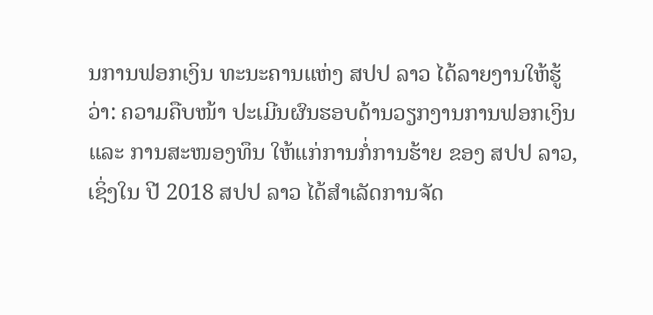ນການຟອກເງິນ ທະນະຄານແຫ່ງ ສປປ ລາວ ໄດ້ລາຍງານໃຫ້ຮູ້ວ່າ: ຄວາມຄືບໜ້າ ປະເມີນຜົນຮອບດ້ານວຽກງານການຟອກເງິນ ແລະ ການສະໜອງທຶນ ໃຫ້ແກ່ການກໍ່ການຮ້າຍ ຂອງ ສປປ ລາວ, ເຊິ່ງໃນ ປີ 2018 ສປປ ລາວ ໄດ້ສໍາເລັດການຈັດ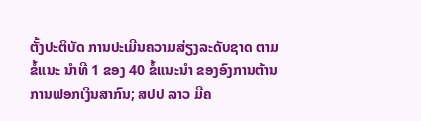ຕັ້ງປະຕິບັດ ການປະເມີນຄວາມສ່ຽງລະດັບຊາດ ຕາມຂໍ້ແນະ ນຳທີ 1 ຂອງ 40 ຂໍ້ແນະນໍາ ຂອງອົງການຕ້ານການຟອກເງິນສາກົນ; ສປປ ລາວ ມີຄ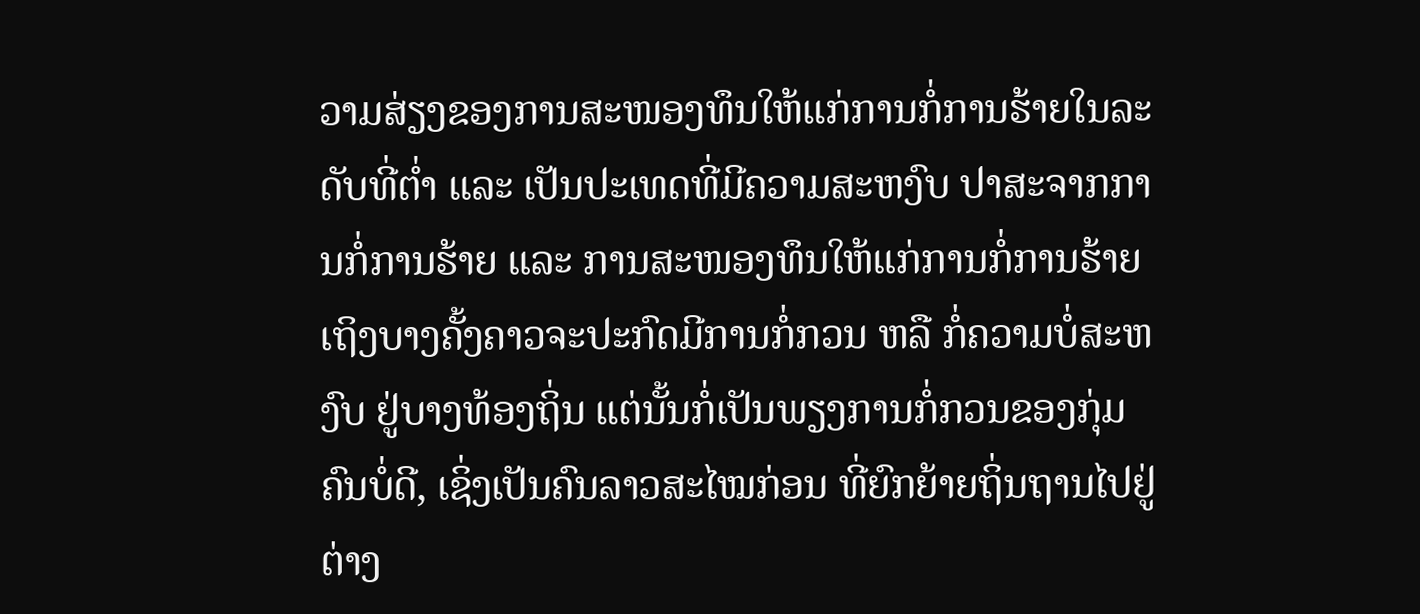ວາມສ່ຽງຂອງການສະໜອງທຶນໃຫ້ແກ່ການກໍ່ການຮ້າຍໃນລະດັບທີ່ຕ່ຳ ແລະ ເປັນປະເທດທີ່ມີຄວາມສະຫງົບ ປາສະຈາກການກໍ່ການຮ້າຍ ແລະ ການສະໜອງທຶນໃຫ້ແກ່ການກໍ່ການຮ້າຍ ເຖິງບາງຄັ້ງຄາວຈະປະກົດມີການກໍ່ກວນ ຫລື ກໍ່ຄວາມບໍ່ສະຫງົບ ຢູ່ບາງທ້ອງຖິ່ນ ແຕ່ນັ້ນກໍ່ເປັນພຽງການກໍ່ກວນຂອງກຸ່ມຄົນບໍ່ດີ, ເຊິ່ງເປັນຄົນລາວສະໄໝກ່ອນ ທີ່ຍົກຍ້າຍຖິ່ນຖານໄປຢູ່ຕ່າງ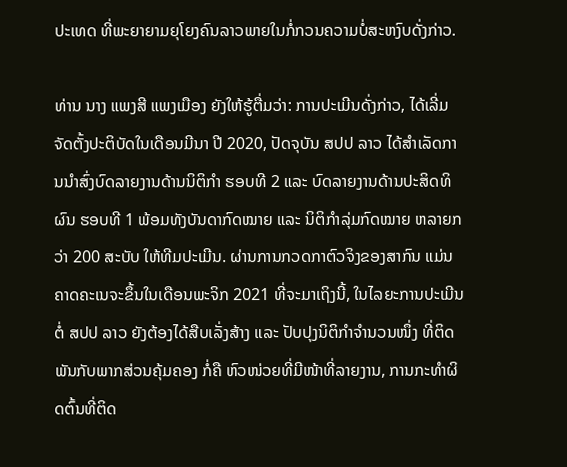ປະເທດ ທີ່ພະຍາຍາມຍຸໂຍງຄົນລາວພາຍໃນກໍ່ກວນຄວາມບໍ່ສະຫງົບດັ່ງກ່າວ.

ທ່ານ ນາງ ແພງສີ ແພງເມືອງ ຍັງໃຫ້ຮູ້ຕື່ມວ່າ: ການປະເມີນດັ່ງກ່າວ, ໄດ້ເລີ່ມຈັດຕັ້ງປະຕິບັດໃນເດືອນມີນາ ປີ 2020, ປັດຈຸບັນ ສປປ ລາວ ໄດ້ສຳເລັດການນຳສົ່ງບົດລາຍງານດ້ານນິຕິກຳ ຮອບທີ 2 ແລະ ບົດລາຍງານດ້ານປະສິດທິຜົນ ຮອບທີ 1 ພ້ອມທັງບັນດາກົດໝາຍ ແລະ ນິຕິກໍາລຸ່ມກົດໝາຍ ຫລາຍກວ່າ 200 ສະບັບ ໃຫ້ທີມປະເມີນ. ຜ່ານການກວດກາຕົວຈິງຂອງສາກົນ ແມ່ນຄາດຄະເນຈະຂຶ້ນໃນເດືອນພະຈິກ 2021 ທີ່ຈະມາເຖິງນີ້, ໃນໄລຍະການປະເມີນຕໍ່ ສປປ ລາວ ຍັງຕ້ອງໄດ້ສືບເລັ່ງສ້າງ ແລະ ປັບປຸງນິຕິກໍາຈໍານວນໜຶ່ງ ທີ່ຕິດພັນກັບພາກສ່ວນຄຸ້ມຄອງ ກໍ່ຄື ຫົວໜ່ວຍທີ່ມີໜ້າທີ່ລາຍງານ, ການກະທຳຜິດຕົ້ນທີ່ຕິດ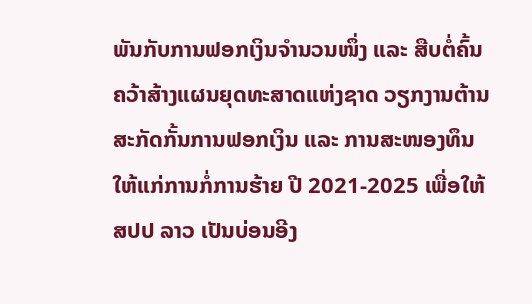ພັນກັບການຟອກເງິນຈຳນວນໜຶ່ງ ແລະ ສືບຕໍ່ຄົ້ນ ຄວ້າສ້າງແຜນຍຸດທະສາດແຫ່ງຊາດ ວຽກງານຕ້ານ ສະກັດກັ້ນການຟອກເງິນ ແລະ ການສະໜອງທຶນໃຫ້ແກ່ການກໍ່ການຮ້າຍ ປີ 2021-2025 ເພື່ອໃຫ້ ສປປ ລາວ ເປັນບ່ອນອີງ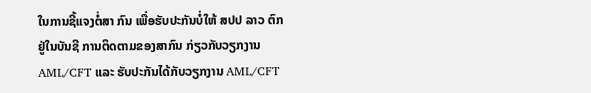ໃນການຊີ້ແຈງຕໍ່ສາ ກົນ ເພື່ອຮັບປະກັນບໍ່ໃຫ້ ສປປ ລາວ ຕົກຢູ່ໃນບັນຊີ ການຕິດຕາມຂອງສາກົນ ກ່ຽວກັບວຽກງານ AML/CFT ແລະ ຮັບປະກັນໄດ້ກັບວຽກງານ AML/CFT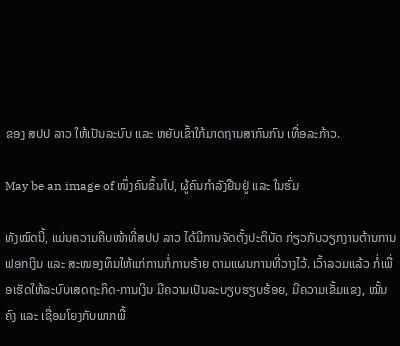ຂອງ ສປປ ລາວ ໃຫ້ເປັນລະບົບ ແລະ ຫຍັບເຂົ້າໃກ້ມາດຖານສາກົນກົນ ເທື່ອລະກ້າວ.

May be an image of ໜຶ່ງຄົນຂຶ້ນໄປ, ຜູ້ຄົນກຳລັງຢືນຢູ່ ແລະ ໃນຮົ່ມ

ທັງໝົດນີ້, ແມ່ນຄວາມຄືບໜ້າທີ່ສປປ ລາວ ໄດ້ມີການຈັດຕັ້ງປະຕິບັດ ກ່ຽວກັບວຽກງານຕ້ານການຟອກເງິນ ແລະ ສະໜອງທຶນໃຫ້ແກ່ການກໍ່ການຮ້າຍ ຕາມແຜນການທີ່ວາງໄວ້. ເວົ້າລວມແລ້ວ ກໍ່ເພື່ອເຮັດໃຫ້ລະບົບເສດຖະກິດ-ການເງິນ ມີຄວາມເປັນລະບຽບຮຽບຮ້ອຍ, ມີຄວາມເຂັ້ມແຂງ, ໝັ້ນຄົງ ແລະ ເຊື່ອມໂຍງກັບພາກພື້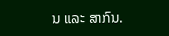ນ ແລະ ສາກົນ.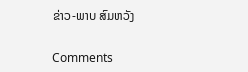ຂ່າວ-ພາບ ສົມຫວັງ

Comments